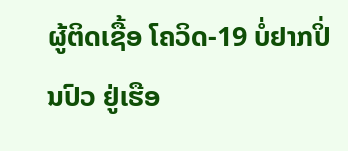ຜູ້ຕິດເຊື້ອ ໂຄວິດ-19 ບໍ່ຢາກປິ່ນປົວ ຢູ່ເຮືອ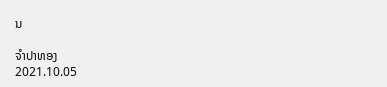ນ

ຈຳປາທອງ
2021.10.05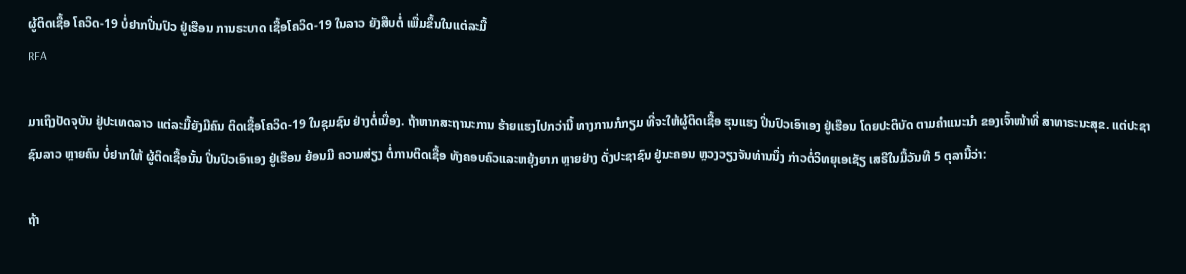ຜູ້ຕິດເຊື້ອ ໂຄວິດ-19 ບໍ່ຢາກປິ່ນປົວ ຢູ່ເຮືອນ ການຣະບາດ ເຊື້ອໂຄວິດ-19 ໃນລາວ ຍັງສືບຕໍ່ ເພື່ມຂຶ້ນໃນແຕ່ລະມື້
RFA

ມາເຖິງປັດຈຸບັນ ຢູ່ປະເທດລາວ ແຕ່ລະມື້ຍັງມີຄົນ ຕິດເຊື້ອໂຄວິດ-19 ໃນຊຸມຊົນ ຢ່າງຕໍ່ເນື່ອງ. ຖ້າຫາກສະຖານະການ ຮ້າຍແຮງໄປກວ່ານີ້ ທາງການກໍກຽມ ທີ່ຈະໃຫ້ຜູ້ຕິດເຊື້ອ ຮຸນແຮງ ປິ່ນປົວເອົາເອງ ຢູ່ເຮືອນ ໂດຍປະຕິບັດ ຕາມຄໍາແນະນໍາ ຂອງເຈົ້າໜ້າທີ່ ສາທາຣະນະສຸຂ. ແຕ່ປະຊາຊົນລາວ ຫຼາຍຄົນ ບໍ່ຢາກໃຫ້ ຜູ້ຕິດເຊື້ອນັ້ນ ປິ່ນປົວເອົາເອງ ຢູ່ເຮືອນ ຍ້ອນມີ ຄວາມສ່ຽງ ຕໍ່ການຕິດເຊື້ອ ທັງຄອບຄົວແລະຫຍຸ້ງຍາກ ຫຼາຍຢ່າງ ດັ່ງປະຊາຊົນ ຢູ່ນະຄອນ ຫຼວງວຽງຈັນທ່ານນຶ່ງ ກ່າວຕໍ່ວິທຍຸເອເຊັຽ ເສຣີໃນມື້ວັນທີ 5 ຕຸລານີ້ວ່າ:

ຖ້າ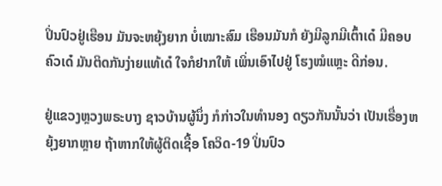ປິ່ນປົວຢູ່ເຮືອນ ມັນຈະຫຍຸ້ງຍາກ ບໍ່ເໝາະສົມ ເຮືອນມັນກໍ ຍັງມີລູກມີເຕົ້າເດ໋ ມີຄອບ ຄົວເດ໋ ມັນຕິດກັນງ່າຍແທ້ເດ໋ ໃຈກໍຢາກໃຫ້ ເພິ່ນເອົາໄປຢູ່ ໂຮງໝໍແຫຼະ ດີກ່ອນ.

ຢູ່ແຂວງຫຼວງພຣະບາງ ຊາວບ້ານຜູ້ນຶ່ງ ກໍກ່າວໃນທໍານອງ ດຽວກັນນັ້ນວ່າ ເປັນເຣື່ອງຫຍຸ້ງຍາກຫຼາຍ ຖ້າຫາກໃຫ້ຜູ້ຕິດເຊື້ອ ໂຄວິດ-19 ປິ່ນປົວ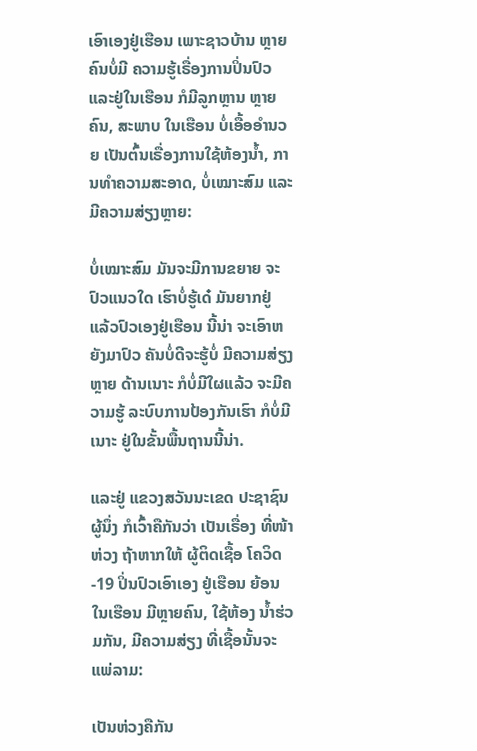ເອົາເອງຢູ່ເຮືອນ ເພາະຊາວບ້ານ ຫຼາຍຄົນບໍ່ມີ ຄວາມຮູ້ເຣື່ອງການປິ່ນປົວ ແລະຢູ່ໃນເຮືອນ ກໍມີລູກຫຼານ ຫຼາຍຄົນ, ສະພາບ ໃນເຮືອນ ບໍ່ເອື້ອອໍານວຍ ເປັນຕົ້ນເຣື່ອງການໃຊ້ຫ້ອງນໍ້າ, ການທໍາຄວາມສະອາດ, ບໍ່ເໝາະສົມ ແລະມີຄວາມສ່ຽງຫຼາຍ:

ບໍ່ເໝາະສົມ ມັນຈະມີການຂຍາຍ ຈະປົວແນວໃດ ເຮົາບໍ່ຮູ້ເດ໋ ມັນຍາກຢູ່ ແລ້ວປົວເອງຢູ່ເຮືອນ ນີ້ນ່າ ຈະເອົາຫຍັງມາປົວ ຄັນບໍ່ດີຈະຮູ້ບໍ່ ມີຄວາມສ່ຽງຫຼາຍ ດ້ານເນາະ ກໍບໍ່ມີໃຜແລ້ວ ຈະມີຄວາມຮູ້ ລະບົບການປ້ອງກັນເຮົາ ກໍບໍ່ມີເນາະ ຢູ່ໃນຂັ້ນພື້ນຖານນີ້ນ່າ.

ແລະຢູ່ ແຂວງສວັນນະເຂດ ປະຊາຊົນຜູ້ນຶ່ງ ກໍເວົ້າຄືກັນວ່າ ເປັນເຣື່ອງ ທີ່ໜ້າຫ່ວງ ຖ້າຫາກໃຫ້ ຜູ້ຕິດເຊື້ອ ໂຄວິດ-19 ປິ່ນປົວເອົາເອງ ຢູ່ເຮືອນ ຍ້ອນໃນເຮືອນ ມີຫຼາຍຄົນ, ໃຊ້ຫ້ອງ ນໍ້າຮ່ວມກັນ, ມີຄວາມສ່ຽງ ທີ່ເຊື້ອນັ້ນຈະແພ່ລາມ:

ເປັນຫ່ວງຄືກັນ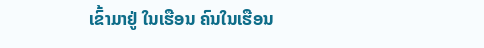ເຂົ້າມາຢູ່ ໃນເຮືອນ ຄົນໃນເຮືອນ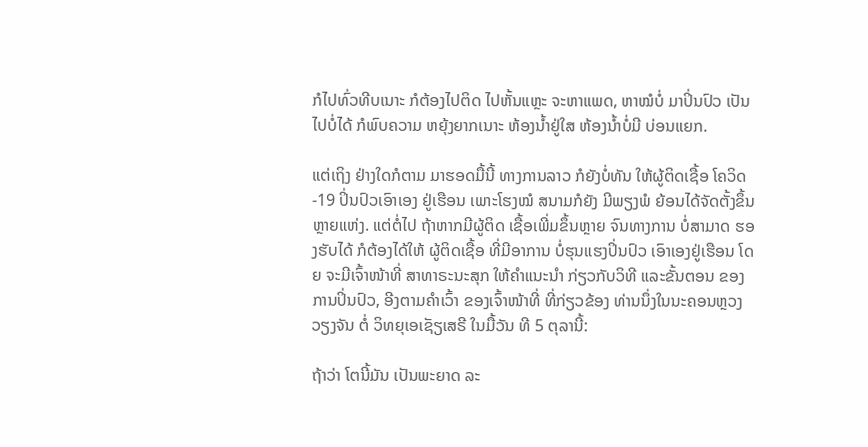ກໍໄປທົ່ວທີບເນາະ ກໍຕ້ອງໄປຕິດ ໄປຫັ້ນແຫຼະ ຈະຫາແພດ, ຫາໝໍບໍ່ ມາປິ່ນປົວ ເປັນໄປບໍ່ໄດ້ ກໍພົບຄວາມ ຫຍຸ້ງຍາກເນາະ ຫ້ອງນໍ້າຢູ່ໃສ ຫ້ອງນໍ້າບໍ່ມີ ບ່ອນແຍກ.

ແຕ່ເຖິງ ຢ່າງໃດກໍຕາມ ມາຮອດມື້ນີ້ ທາງການລາວ ກໍຍັງບໍ່ທັນ ໃຫ້ຜູ້ຕິດເຊື້ອ ໂຄວິດ-19 ປິ່ນປົວເອົາເອງ ຢູ່ເຮືອນ ເພາະໂຮງໝໍ ສນາມກໍຍັງ ມີພຽງພໍ ຍ້ອນໄດ້ຈັດຕັ້ງຂຶ້ນ ຫຼາຍແຫ່ງ. ແຕ່ຕໍ່ໄປ ຖ້າຫາກມີຜູ້ຕິດ ເຊື້ອເພີ່ມຂຶ້ນຫຼາຍ ຈົນທາງການ ບໍ່ສາມາດ ຮອງຮັບໄດ້ ກໍຕ້ອງໄດ້ໃຫ້ ຜູ້ຕິດເຊື້ອ ທີ່ມີອາການ ບໍ່ຮຸນແຮງປິ່ນປົວ ເອົາເອງຢູ່ເຮືອນ ໂດຍ ຈະມີເຈົ້າໜ້າທີ່ ສາທາຣະນະສຸກ ໃຫ້ຄໍາແນະນໍາ ກ່ຽວກັບວິທີ ແລະຂັ້ນຕອນ ຂອງການປິ່ນປົວ, ອີງຕາມຄໍາເວົ້າ ຂອງເຈົ້າໜ້າທີ່ ທີ່ກ່ຽວຂ້ອງ ທ່ານນຶ່ງໃນນະຄອນຫຼວງວຽງຈັນ ຕໍ່ ວິທຍຸເອເຊັຽເສຣີ ໃນມື້ວັນ ທີ 5 ຕຸລານີ້:

ຖ້າວ່າ ໂຕນີ້ມັນ ເປັນພະຍາດ ລະ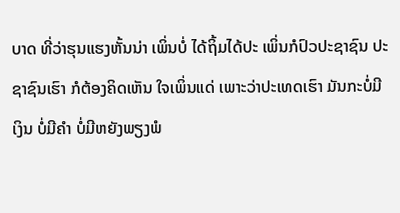ບາດ ທີ່ວ່າຮຸນແຮງຫັ້ນນ່າ ເພິ່ນບໍ່ ໄດ້ຖິ້ມໄດ້ປະ ເພິ່ນກໍປົວປະຊາຊົນ ປະຊາຊົນເຮົາ ກໍຕ້ອງຄິດເຫັນ ໃຈເພິ່ນແດ່ ເພາະວ່າປະເທດເຮົາ ມັນກະບໍ່ມີເງິນ ບໍ່ມີຄໍາ ບໍ່ມີຫຍັງພຽງພໍ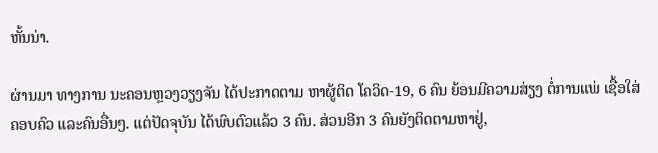ຫັ້ນນ່າ.

ຜ່ານມາ ທາງການ ນະຄອນຫຼວງວຽງຈັນ ໄດ້ປະກາດຕາມ ຫາຜູ້ຕິດ ໂຄວິດ-19, 6 ຄົນ ຍ້ອນມີຄວາມສ່ຽງ ຕໍ່ການແພ່ ເຊື້ອໃສ່ຄອບຄົວ ແລະຄົນອື່ນໆ. ແຕ່ປັດຈຸບັນ ໄດ້ພົບຕົວແລ້ວ 3 ຄົນ. ສ່ວນອີກ 3 ຄົນຍັງຕິດຕາມຫາຢູ່,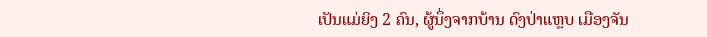ເປັນແມ່ຍິງ 2 ຄົນ, ຜູ້ນຶ່ງຈາກບ້ານ ດົງປ່າແຫຼບ ເມືອງຈັນ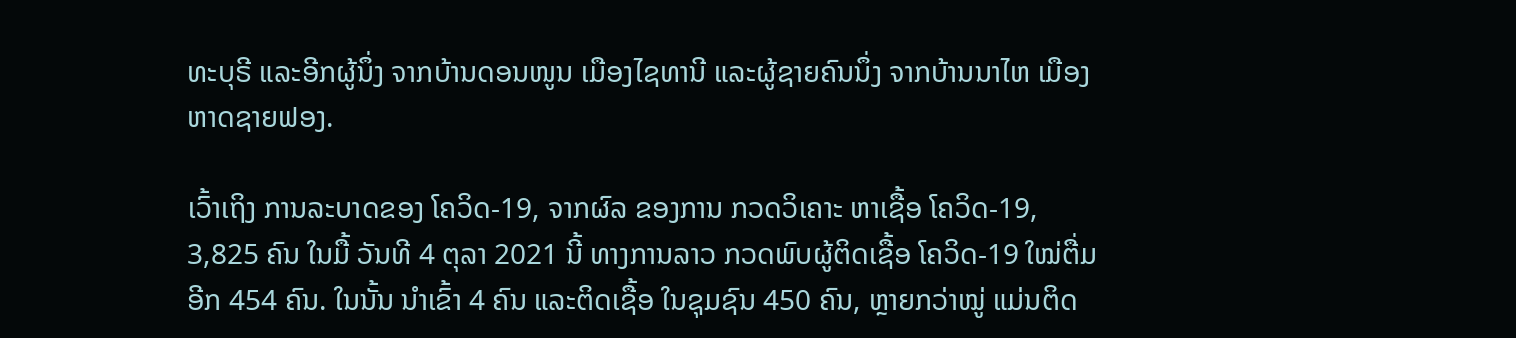ທະບຸຣີ ແລະອີກຜູ້ນຶ່ງ ຈາກບ້ານດອນໜູນ ເມືອງໄຊທານີ ແລະຜູ້ຊາຍຄົນນຶ່ງ ຈາກບ້ານນາໄຫ ເມືອງຫາດຊາຍຟອງ.

ເວົ້າເຖິງ ການລະບາດຂອງ ໂຄວິດ-19, ຈາກຜົລ ຂອງການ ກວດວິເຄາະ ຫາເຊື້ອ ໂຄວິດ-19, 3,825 ຄົນ ໃນມື້ ວັນທີ 4 ຕຸລາ 2021 ນີ້ ທາງການລາວ ກວດພົບຜູ້ຕິດເຊື້ອ ໂຄວິດ-19 ໃໝ່ຕື່ມອີກ 454 ຄົນ. ໃນນັ້ນ ນໍາເຂົ້າ 4 ຄົນ ແລະຕິດເຊື້ອ ໃນຊຸມຊົນ 450 ຄົນ, ຫຼາຍກວ່າໝູ່ ແມ່ນຕິດ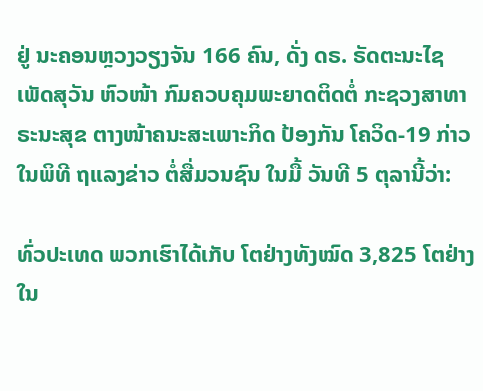ຢູ່ ນະຄອນຫຼວງວຽງຈັນ 166 ຄົນ, ດັ່ງ ດຣ. ຣັດຕະນະໄຊ ເພັດສຸວັນ ຫົວໜ້າ ກົມຄວບຄຸມພະຍາດຕິດຕໍ່ ກະຊວງສາທາຣະນະສຸຂ ຕາງໜ້າຄນະສະເພາະກິດ ປ້ອງກັນ ໂຄວິດ-19 ກ່າວໃນພິທີ ຖແລງຂ່າວ ຕໍ່ສື່ມວນຊົນ ໃນມື້ ວັນທີ 5 ຕຸລານີ້ວ່າ:

ທົ່ວປະເທດ ພວກເຮົາໄດ້ເກັບ ໂຕຢ່າງທັງໝົດ 3,825 ໂຕຢ່າງ ໃນ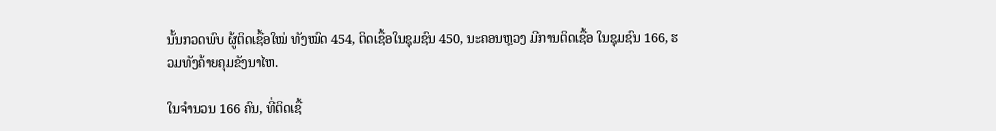ນັ້ນກວດພົບ ຜູ້ຕິດເຊື້ອໃໝ່ ທັງໝົດ 454, ຕິດເຊື້ອໃນຊຸມຊົນ 450, ນະຄອນຫຼວງ ມີການຕິດເຊື້ອ ໃນຊຸມຊົນ 166, ຮວມທັງຄ້າຍຄຸມຂັງນາໄຫ.

ໃນຈໍານວນ 166 ຄົນ, ທີ່ຕິດເຊື້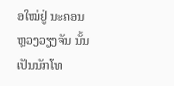ອໃໝ່ຢູ່ ນະຄອນຫຼວງວຽງຈັນ ນັ້ນເປັນນັກໂທ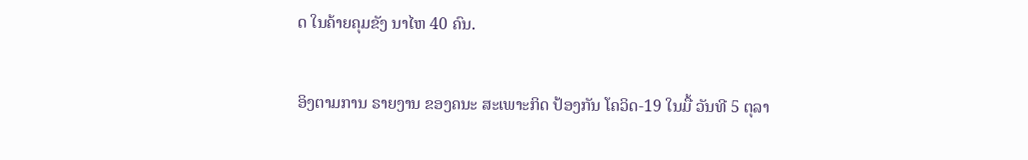ດ ໃນຄ້າຍຄຸມຂັງ ນາໄຫ 40 ຄົນ.

ອິງຕາມການ ຣາຍງານ ຂອງຄນະ ສະເພາະກິດ ປ້ອງກັນ ໂຄວິດ-19 ໃນມື້ ວັນທີ 5 ຕຸລາ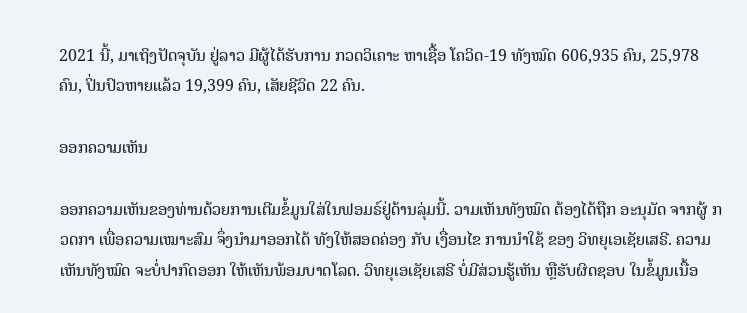2021 ນີ້, ມາເຖິງປັດຈຸບັນ ຢູ່ລາວ ມີຜູ້ໄດ້ຮັບການ ກວດວິເຄາະ ຫາເຊື້ອ ໂຄວິດ-19 ທັງໝົດ 606,935 ຄົນ, 25,978 ຄົນ, ປິ່ນປົວຫາຍແລ້ວ 19,399 ຄົນ, ເສັຍຊີວິດ 22 ຄົນ.

ອອກຄວາມເຫັນ

ອອກຄວາມເຫັນຂອງທ່ານດ້ວຍການເຕີມຂໍ້ມູນໃສ່ໃນຟອມຣ໌ຢູ່ດ້ານລຸ່ມນີ້. ວາມເຫັນທັງໝົດ ຕ້ອງໄດ້ຖືກ ອະນຸມັດ ຈາກຜູ້ ກວດກາ ເພື່ອຄວາມເໝາະສົມ ຈຶ່ງນໍາມາອອກໄດ້ ທັງໃຫ້ສອດຄ່ອງ ກັບ ເງື່ອນໄຂ ການນຳໃຊ້ ຂອງ ວິທຍຸເອເຊັຍເສຣີ. ຄວາມເຫັນທັງໝົດ ຈະບໍ່ປາກົດອອກ ໃຫ້ເຫັນພ້ອມບາດໂລດ. ວິທຍຸເອເຊັຍເສຣີ ບໍ່ມີສ່ວນຮູ້ເຫັນ ຫຼືຮັບຜິດຊອບ ໃນຂໍ້ມູນເນື້ອ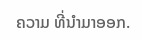ຄວາມ ທີ່ນໍາມາອອກ.